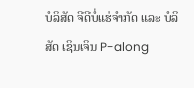ບໍລິສັດ ຈີດີບໍ່ແຮ່ຈຳກັດ ແລະ ບໍລິສັດ ເຊິນເຈິນ P-along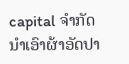capital ຈຳກັດ ນຳເອົາຜ້າອັດປາ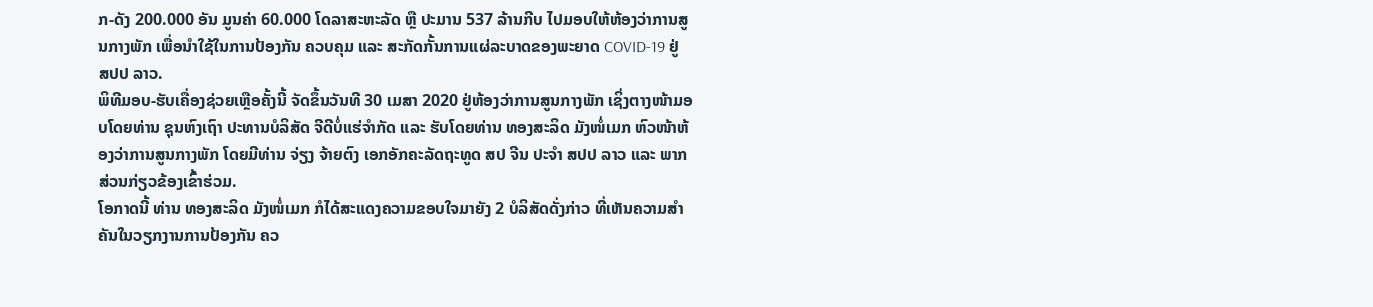ກ-ດັງ 200.000 ອັນ ມູນຄ່າ 60.000 ໂດລາສະຫະລັດ ຫຼື ປະມານ 537 ລ້ານກີບ ໄປມອບໃຫ້ຫ້ອງວ່າການສູນກາງພັກ ເພື່ອນຳໃຊ້ໃນການປ້ອງກັນ ຄວບຄຸມ ແລະ ສະກັດກັ້ນການແຜ່ລະບາດຂອງພະຍາດ COVID-19 ຢູ່ ສປປ ລາວ.
ພິທີມອບ-ຮັບເຄື່ອງຊ່ວຍເຫຼືອຄັ້ງນີ້ ຈັດຂຶ້ນວັນທີ 30 ເມສາ 2020 ຢູ່ຫ້ອງວ່າການສູນກາງພັກ ເຊິ່ງຕາງໜ້າມອບໂດຍທ່ານ ຊຸນຫົງເຖົາ ປະທານບໍລິສັດ ຈີດີບໍ່ແຮ່ຈຳກັດ ແລະ ຮັບໂດຍທ່ານ ທອງສະລິດ ມັງໜໍ່ເມກ ຫົວໜ້າຫ້ອງວ່າການສູນກາງພັກ ໂດຍມີທ່ານ ຈ່ຽງ ຈ້າຍຕົງ ເອກອັກຄະລັດຖະທູດ ສປ ຈີນ ປະຈຳ ສປປ ລາວ ແລະ ພາກສ່ວນກ່ຽວຂ້ອງເຂົ້າຮ່ວມ.
ໂອກາດນີ້ ທ່ານ ທອງສະລິດ ມັງໜໍ່ເມກ ກໍໄດ້ສະແດງຄວາມຂອບໃຈມາຍັງ 2 ບໍລິສັດດັ່ງກ່າວ ທີ່ເຫັນຄວາມສຳຄັນໃນວຽກງານການປ້ອງກັນ ຄວ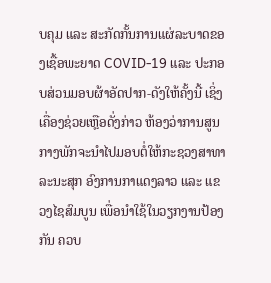ບຄຸມ ແລະ ສະກັດກັ້ນການແຜ່ລະບາດຂອງເຊື້ອພະຍາດ COVID-19 ແລະ ປະກອບສ່ວນມອບຜ້າອັດປາກ-ດັງໃຫ້ຄັ້ງນີ້ ເຊິ່ງເຄື່ອງຊ່ວຍເຫຼືອດັ່ງກ່າວ ຫ້ອງວ່າການສູນກາງພັກຈະນຳໄປມອບຕໍ່ໃຫ້ກະຊວງສາທາລະນະສຸກ ອົງການກາແດງລາວ ແລະ ແຂວງໄຊສົມບູນ ເພື່ອນຳໃຊ້ໃນວຽກງານປ້ອງກັນ ຄວບ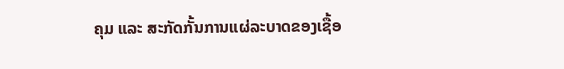ຄຸມ ແລະ ສະກັດກັ້ນການແຜ່ລະບາດຂອງເຊື້ອ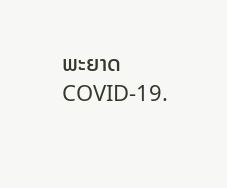ພະຍາດ COVID-19.